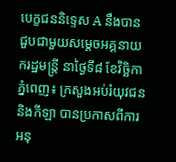បេក្ខជននិទ្ទេស A នឹងបានជួបជាមួយសម្តេចអគ្គនាយករដ្ឋមន្ត្រី នាថ្ងៃទី៨ ខែវិច្ឆិកា
ភ្នំពេញ៖ ក្រសួងអប់រំយុវជននិងកីឡា បានប្រកាសពីការអនុ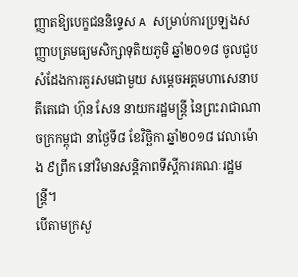ញ្ញាតឱ្យបេក្ខជននិទ្ទេស A សម្រាប់ការប្រឡងសញ្ញាបត្រមធ្យមសិក្សាទុតិយភូមិ ឆ្នាំ២០១៨ ចូលជួបសំដែងការគួរសមជាមួយ សម្តេចអគ្គមហាសេនាបតីតេជោ ហ៊ុន សែន នាយករដ្ឋមន្ត្រី នៃព្រះរាជាណាចក្រកម្ពុជា នាថ្ងៃទី៨ ខែវិច្ឆិកា ឆ្នាំ២០១៨ វេលាម៉ោង ៩ព្រឹក នៅវិមានសន្តិភាពទីស្តីការគណៈរដ្ឋមន្រ្តី។
បើតាមក្រសួ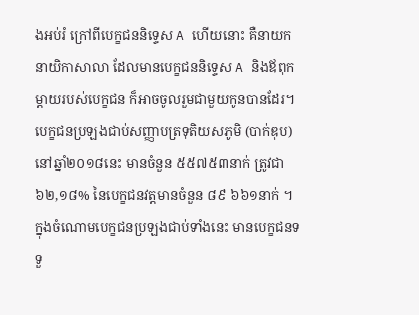ងអប់រំ ក្រៅពីបេក្ខជននិទ្ទេស A ហើយនោះ គឺនាយក នាយិកាសាលា ដែលមានបេក្ខជននិទ្ទេស A និងឪពុកម្តាយរបស់បេក្ខជន ក៏អាចចូលរួមជាមួយកូនបានដែរ។
បេក្ខជនប្រឡងជាប់សញ្ញាបត្រទុតិយសភូមិ (បាក់ឌុប) នៅឆ្នាំ២០១៨នេះ មានចំនួន ៥៥៧៥៣នាក់ ត្រូវជា ៦២,១៨% នៃបេក្ខជនវត្តមានចំនួន ៨៩ ៦៦១នាក់ ។ ក្នុងចំណោមបេក្ខជនប្រឡងជាប់ទាំងនេះ មានបេក្ខជនទទួ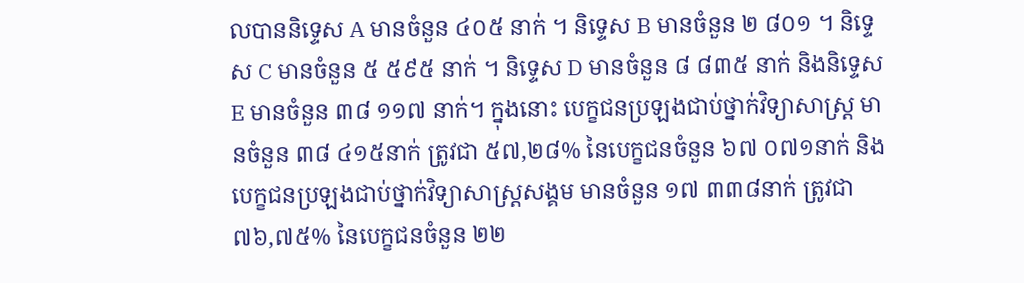លបាននិទ្ទេស A មានចំនួន ៤០៥ នាក់ ។ និទ្ទេស B មានចំនួន ២ ៨០១ ។ និទ្ទេស C មានចំនួន ៥ ៥៩៥ នាក់ ។ និទ្ទេស D មានចំនួន ៨ ៨៣៥ នាក់ និងនិទ្ទេស E មានចំនួន ៣៨ ១១៧ នាក់។ ក្នុងនោះ បេក្ខជនប្រឡងជាប់ថ្នាក់វិទ្យាសាស្ត្រ មានចំនួន ៣៨ ៤១៥នាក់ ត្រូវជា ៥៧,២៨% នៃបេក្ខជនចំនួន ៦៧ ០៧១នាក់ និងបេក្ខជនប្រឡងជាប់ថ្នាក់វិទ្យាសាស្ត្រសង្គម មានចំនួន ១៧ ៣៣៨នាក់ ត្រូវជា ៧៦,៧៥% នៃបេក្ខជនចំនួន ២២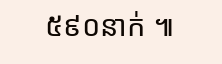៥៩០នាក់ ៕